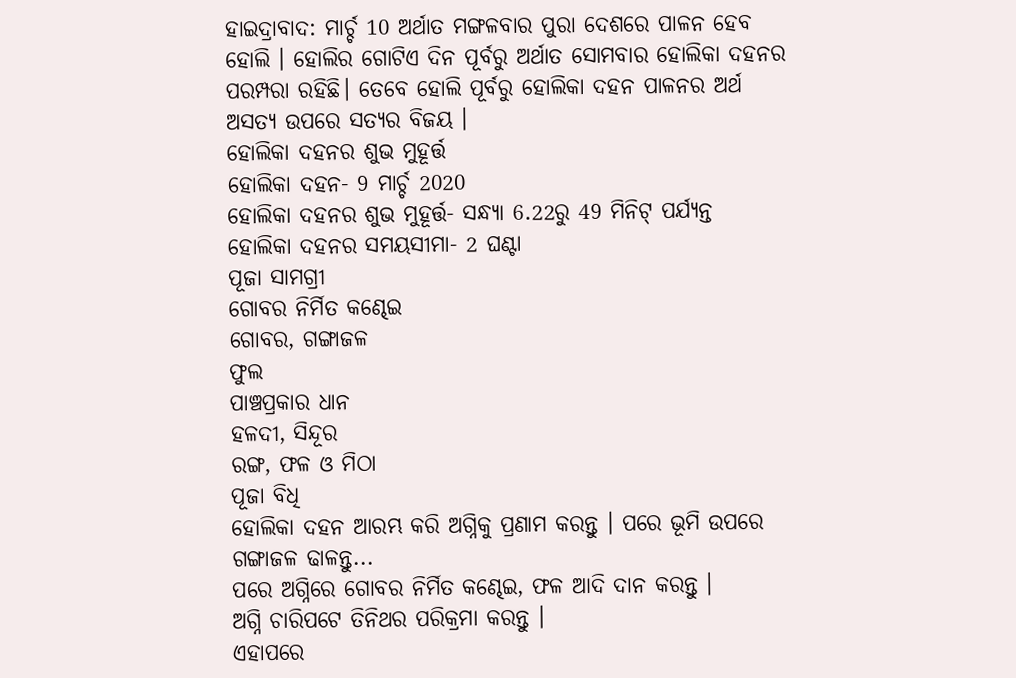ହାଇଦ୍ରାବାଦ: ମାର୍ଚ୍ଚ 10 ଅର୍ଥାତ ମଙ୍ଗଳବାର ପୁରା ଦେଶରେ ପାଳନ ହେବ ହୋଲି । ହୋଲିର ଗୋଟିଏ ଦିନ ପୂର୍ବରୁ ଅର୍ଥାତ ସୋମବାର ହୋଲିକା ଦହନର ପରମ୍ପରା ରହିଛି। ତେବେ ହୋଲି ପୂର୍ବରୁ ହୋଲିକା ଦହନ ପାଳନର ଅର୍ଥ ଅସତ୍ୟ ଉପରେ ସତ୍ୟର ବିଜୟ ।
ହୋଲିକା ଦହନର ଶୁଭ ମୁହୂର୍ତ୍ତ
ହୋଲିକା ଦହନ- 9 ମାର୍ଚ୍ଚ 2020
ହୋଲିକା ଦହନର ଶୁଭ ମୁହୂର୍ତ୍ତ- ସନ୍ଧ୍ୟା 6.22ରୁ 49 ମିନିଟ୍ ପର୍ଯ୍ୟନ୍ତ
ହୋଲିକା ଦହନର ସମୟସୀମା- 2 ଘଣ୍ଟା
ପୂଜା ସାମଗ୍ରୀ
ଗୋବର ନିର୍ମିତ କଣ୍ଢେଇ
ଗୋବର, ଗଙ୍ଗାଜଳ
ଫୁଲ
ପାଞ୍ଚପ୍ରକାର ଧାନ
ହଳଦୀ, ସିନ୍ଦୂର
ରଙ୍ଗ, ଫଳ ଓ ମିଠା
ପୂଜା ବିଧି
ହୋଲିକା ଦହନ ଆରମ୍ଭ କରି ଅଗ୍ନିକୁ ପ୍ରଣାମ କରନ୍ତୁ । ପରେ ଭୂମି ଉପରେ ଗଙ୍ଗାଜଳ ଢାଳନ୍ତୁ...
ପରେ ଅଗ୍ନିରେ ଗୋବର ନିର୍ମିତ କଣ୍ଢେଇ, ଫଳ ଆଦି ଦାନ କରନ୍ତୁ ।
ଅଗ୍ନି ଚାରିପଟେ ତିନିଥର ପରିକ୍ରମା କରନ୍ତୁ ।
ଏହାପରେ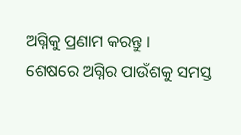ଅଗ୍ନିକୁ ପ୍ରଣାମ କରନ୍ତୁ ।
ଶେଷରେ ଅଗ୍ନିର ପାଉଁଶକୁ ସମସ୍ତ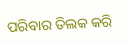ପରିବାର ତିଲକ କରି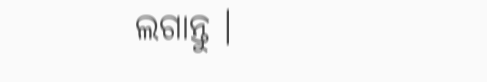ଲଗାନ୍ତୁ ।